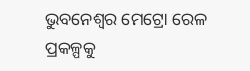ଭୁବନେଶ୍ୱର ମେଟ୍ରୋ ରେଳ ପ୍ରକଳ୍ପକୁ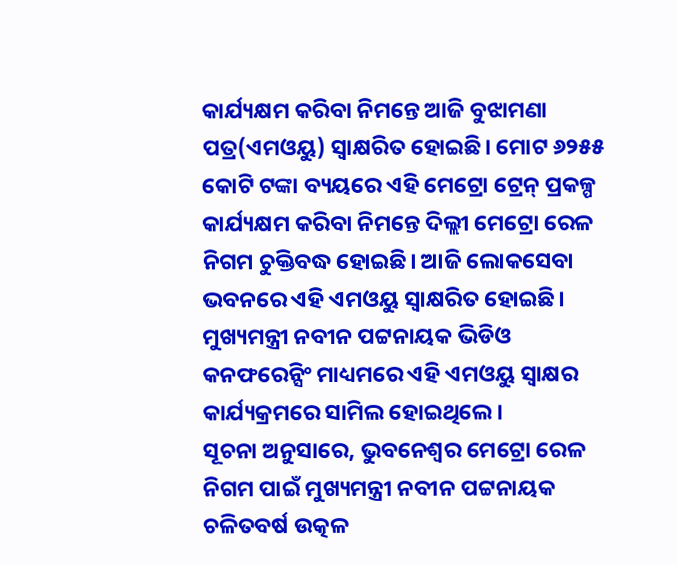କାର୍ଯ୍ୟକ୍ଷମ କରିବା ନିମନ୍ତେ ଆଜି ବୁଝାମଣା ପତ୍ର(ଏମଓୟୁ) ସ୍ୱାକ୍ଷରିତ ହୋଇଛି। ମୋଟ ୬୨୫୫ କୋଟି ଟଙ୍କା ବ୍ୟୟରେ ଏହି ମେଟ୍ରୋ ଟ୍ରେନ୍ ପ୍ରକଳ୍ପ କାର୍ଯ୍ୟକ୍ଷମ କରିବା ନିମନ୍ତେ ଦିଲ୍ଲୀ ମେଟ୍ରୋ ରେଳ ନିଗମ ଚୁକ୍ତିବଦ୍ଧ ହୋଇଛି। ଆଜି ଲୋକସେବା ଭବନରେ ଏହି ଏମଓୟୁ ସ୍ୱାକ୍ଷରିତ ହୋଇଛି। ମୁଖ୍ୟମନ୍ତ୍ରୀ ନବୀନ ପଟ୍ଟନାୟକ ଭିଡିଓ କନଫରେନ୍ସିଂ ମାଧ୍ୟମରେ ଏହି ଏମଓୟୁ ସ୍ୱାକ୍ଷର କାର୍ଯ୍ୟକ୍ରମରେ ସାମିଲ ହୋଇଥିଲେ।
ସୂଚନା ଅନୁସାରେ, ଭୁବନେଶ୍ୱର ମେଟ୍ରୋ ରେଳ ନିଗମ ପାଇଁ ମୁଖ୍ୟମନ୍ତ୍ରୀ ନବୀନ ପଟ୍ଟନାୟକ ଚଳିତବର୍ଷ ଉତ୍କଳ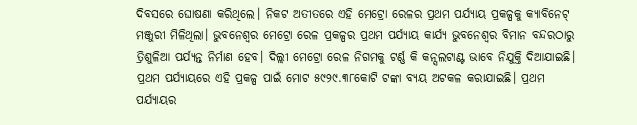ଦିବସରେ ଘୋଷଣା କରିଥିଲେ। ନିକଟ ଅତୀତରେ ଏହି ମେଟ୍ରୋ ରେଳର ପ୍ରଥମ ପର୍ଯ୍ୟାୟ ପ୍ରକଳ୍ପକୁ କ୍ୟାବିନେଟ୍ ମଞ୍ଜୁରୀ ମିଳିଥିଲା। ଭୁବନେଶ୍ୱର ମେଟ୍ରୋ ରେଳ ପ୍ରକଳ୍ପର ପ୍ରଥମ ପର୍ଯ୍ୟାୟ କାର୍ଯ୍ୟ ଭୁବନେଶ୍ୱର ବିମାନ ବନ୍ଦରଠାରୁ ତ୍ରିଶୁଳିଆ ପର୍ଯ୍ୟନ୍ତ ନିର୍ମାଣ ହେବ। ଦିଲ୍ଲୀ ମେଟ୍ରୋ ରେଳ ନିଗମକୁ ଟର୍ଣ୍ଣ କି କନ୍ସଲଟାଣ୍ଟ ଭାବେ ନିଯୁକ୍ତି ଦିଆଯାଇଛି। ପ୍ରଥମ ପର୍ଯ୍ୟାୟରେ ଏହି ପ୍ରକଳ୍ପ ପାଇଁ ମୋଟ ୫୯୨୯.୩୮କୋଟି ଟଙ୍କା ବ୍ୟୟ ଅଟକଳ କରାଯାଇଛି। ପ୍ରଥମ ପର୍ଯ୍ୟାୟର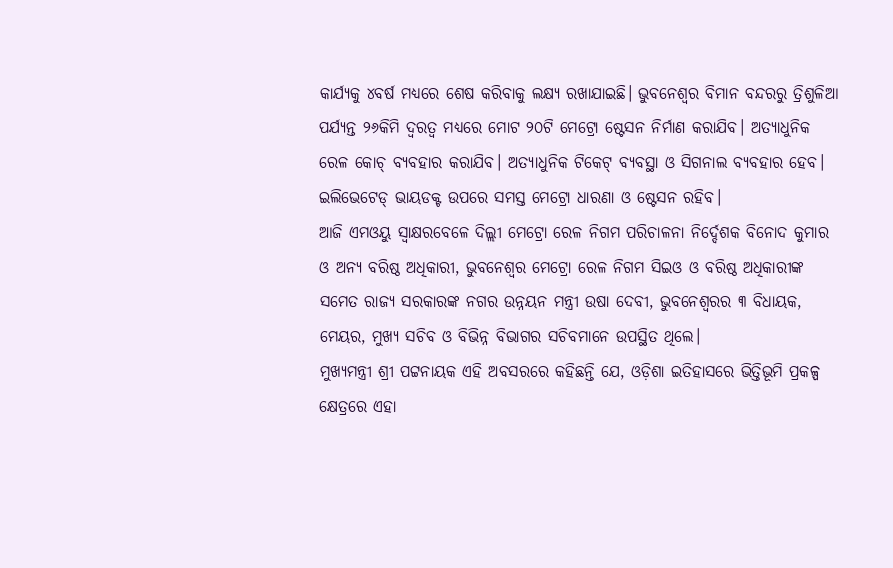କାର୍ଯ୍ୟକୁ ୪ବର୍ଷ ମଧ୍ୟରେ ଶେଷ କରିବାକୁ ଲକ୍ଷ୍ୟ ରଖାଯାଇଛି। ଭୁବନେଶ୍ୱର ବିମାନ ବନ୍ଦରରୁ ତ୍ରିଶୁଳିଆ ପର୍ଯ୍ୟନ୍ତ ୨୬କିମି ଦ୍ୱରତ୍ୱ ମଧ୍ୟରେ ମୋଟ ୨୦ଟି ମେଟ୍ରୋ ଷ୍ଟେସନ ନିର୍ମାଣ କରାଯିବ। ଅତ୍ୟାଧୁନିକ ରେଳ କୋଚ୍ ବ୍ୟବହାର କରାଯିବ। ଅତ୍ୟାଧୁନିକ ଟିକେଟ୍ ବ୍ୟବସ୍ଥା ଓ ସିଗନାଲ ବ୍ୟବହାର ହେବ। ଇଲିଭେଟେଡ୍ ଭାୟଡକ୍ଟ ଉପରେ ସମସ୍ତ ମେଟ୍ରୋ ଧାରଣା ଓ ଷ୍ଟେସନ ରହିବ।
ଆଜି ଏମଓୟୁ ସ୍ୱାକ୍ଷରବେଳେ ଦିଲ୍ଲୀ ମେଟ୍ରୋ ରେଳ ନିଗମ ପରିଚାଳନା ନିର୍ଦ୍ଦେଶକ ବିନୋଦ କୁମାର ଓ ଅନ୍ୟ ବରିଷ୍ଠ ଅଧିକାରୀ, ଭୁବନେଶ୍ୱର ମେଟ୍ରୋ ରେଳ ନିଗମ ସିଇଓ ଓ ବରିଷ୍ଠ ଅଧିକାରୀଙ୍କ ସମେତ ରାଜ୍ୟ ସରକାରଙ୍କ ନଗର ଉନ୍ନୟନ ମନ୍ତ୍ରୀ ଉଷା ଦେବୀ, ଭୁବନେଶ୍ୱରର ୩ ବିଧାୟକ, ମେୟର, ମୁଖ୍ୟ ସଚିବ ଓ ବିଭିନ୍ନ ବିଭାଗର ସଚିବମାନେ ଉପସ୍ଥିତ ଥିଲେ।
ମୁଖ୍ୟମନ୍ତ୍ରୀ ଶ୍ରୀ ପଟ୍ଟନାୟକ ଏହି ଅବସରରେ କହିଛନ୍ତି ଯେ, ଓଡ଼ିଶା ଇତିହାସରେ ଭିତ୍ତିଭୂମି ପ୍ରକଳ୍ପ କ୍ଷେତ୍ରରେ ଏହା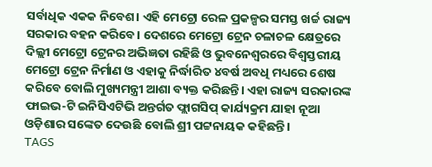ସର୍ବାଧିକ ଏକକ ନିବେଶ। ଏହି ମେଟ୍ରୋ ରେଳ ପ୍ରକଳ୍ପର ସମସ୍ତ ଖର୍ଚ୍ଚ ରାଜ୍ୟ ସରକାର ବହନ କରିବେ। ଦେଶରେ ମେଟ୍ରୋ ଟ୍ରେନ ଚଳାଚଳ କ୍ଷେତ୍ରରେ ଦିଲ୍ଲୀ ମେଟ୍ରୋ ଟ୍ରେନର ଅଭିଜ୍ଞତା ରହିଛି ଓ ଭୁବନେଶ୍ୱରରେ ବିଶ୍ୱସ୍ତରୀୟ ମେଟ୍ରୋ ଟ୍ରେନ ନିର୍ମାଣ ଓ ଏହାକୁ ନିର୍ଦ୍ଧାରିତ ୪ବର୍ଷ ଅବଧି ମଧ୍ୟରେ ଶେଷ କରିବେ ବୋଲି ମୁଖ୍ୟମନ୍ତ୍ରୀ ଆଶା ବ୍ୟକ୍ତ କରିଛନ୍ତି। ଏହା ରାଜ୍ୟ ସରକାରଙ୍କ ଫାଇଭ-ଟି ଇନିସିଏଟିଭି ଅନ୍ତର୍ଗତ ଫ୍ଲାଗସିପ୍ କାର୍ଯ୍ୟକ୍ରମ ଯାହା ନୂଆ ଓଡ଼ିଶାର ସଙ୍କେତ ଦେଉଛି ବୋଲି ଶ୍ରୀ ପଟ୍ଟନାୟକ କହିଛନ୍ତି।
TAGS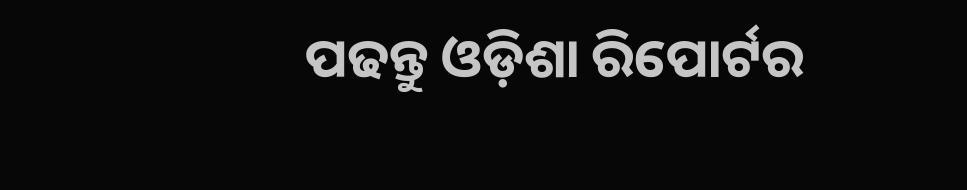ପଢନ୍ତୁ ଓଡ଼ିଶା ରିପୋର୍ଟର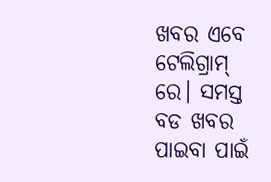ଖବର ଏବେ ଟେଲିଗ୍ରାମ୍ ରେ। ସମସ୍ତ ବଡ ଖବର ପାଇବା ପାଇଁ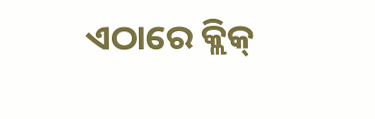ଏଠାରେ କ୍ଲିକ୍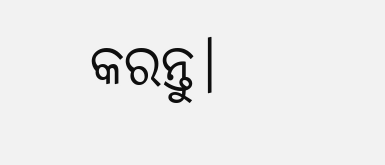କରନ୍ତୁ।